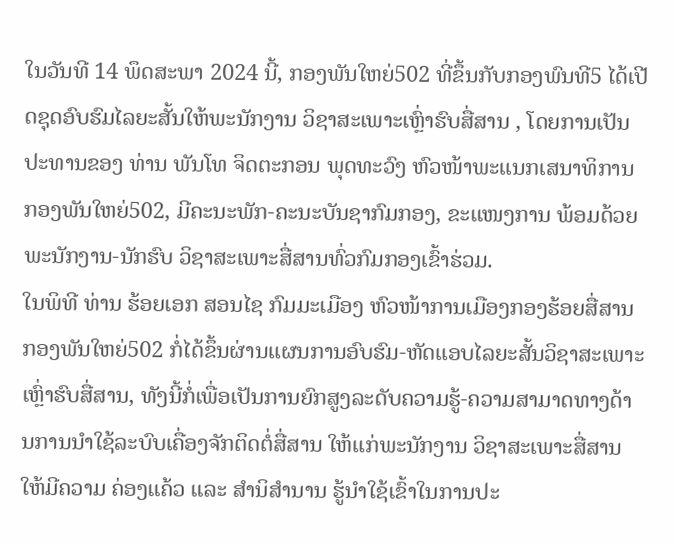ໃນວັນທີ 14 ພຶດສະພາ 2024 ນີ້, ກອງພັນໃຫຍ່502 ທີ່ຂຶ້ນກັບກອງພົນທີ5 ໄດ້ເປີດຊຸດອົບຮົມໄລຍະສັ້ນໃຫ້ພະນັກງານ ວິຊາສະເພາະເຫຼົ່າຮົບສື່ສານ , ໂດຍການເປັນປະທານຂອງ ທ່ານ ພັນໂທ ຈິດຕະກອນ ພຸດທະວົງ ຫົວໜ້າພະແນກເສນາທິການກອງພັນໃຫຍ່502, ມີຄະນະພັກ-ຄະນະບັນຊາກົມກອງ, ຂະແໜງການ ພ້ອມດ້ວຍພະນັກງານ-ນັກຮົບ ວິຊາສະເພາະສື່ສານທົ່ວກົມກອງເຂົ້າຮ່ວມ.
ໃນພິທີ ທ່ານ ຮ້ອຍເອກ ສອນໄຊ ກົມມະເມືອງ ຫົວໜ້າການເມືອງກອງຮ້ອຍສື່ສານ ກອງພັນໃຫຍ່502 ກໍ່ໄດ້ຂຶ້ນຜ່ານແຜນການອົບຮົມ-ຫັດແອບໄລຍະສັ້ນວິຊາສະເພາະເຫຼົ່າຮົບສື່ສານ, ທັງນີ້ກໍ່ເພື່ອເປັນການຍົກສູງລະດັບຄວາມຮູ້-ຄວາມສາມາດທາງດ້ານການນໍາໃຊ້ລະບົບເຄື່ອງຈັກຕິດຕໍ່ສື່ສານ ໃຫ້ແກ່ພະນັກງານ ວິຊາສະເພາະສື່ສານ ໃຫ້ມີຄວາມ ຄ່ອງແຄ້ວ ແລະ ສໍານິສໍານານ ຮູ້ນໍາໃຊ້ເຂົ້າໃນການປະ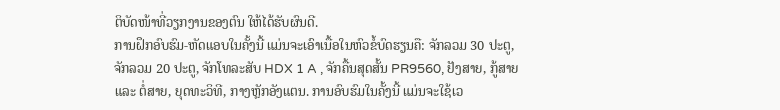ຕິບັດໜ້າທີ່ວຽກງານຂອງຕົນ ໃຫ້ໄດ້ຮັບຜົນດີ.
ການຝຶກອົບຮົມ-ຫັດແອບໃນຄັ້ງນີ້ ແມ່ນຈະເອົາເນື້ອໃນຫົວຂໍ້ບົດຮຽນຄື: ຈັກລວມ 30 ປະຕູ, ຈັກລວມ 20 ປະຕູ, ຈັກໂທລະສັບ HDX 1 A , ຈັກຄື້ນສຸດສັ້ນ PR9560, ຢັງສາຍ, ກູ້ສາຍ ແລະ ຕໍ່ສາຍ, ຍຸດທະວິທີ, ກາງຫຼັກອັງແຕນ. ການອົບຮົມໃນຄັ້ງນີ້ ແມ່ນຈະໃຊ້ເວ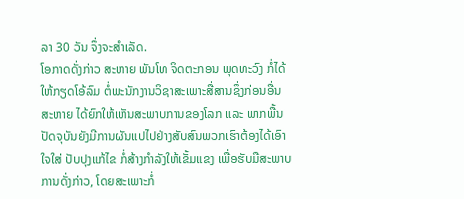ລາ 30 ວັນ ຈຶ່ງຈະສໍາເລັດ.
ໂອກາດດັ່ງກ່າວ ສະຫາຍ ພັນໂທ ຈິດຕະກອນ ພຸດທະວົງ ກໍ່ໄດ້ໃຫ້ກຽດໂອ້ລົມ ຕໍ່ພະນັກງານວິຊາສະເພາະສື່ສານຊຶ່ງກ່ອນອື່ນ ສະຫາຍ ໄດ້ຍົກໃຫ້ເຫັນສະພາບການຂອງໂລກ ແລະ ພາກພື້ນ ປັດຈຸບັນຍັງມີການຜັນແປໄປຢ່າງສັບສົນພວກເຮົາຕ້ອງໄດ້ເອົາໃຈໃສ່ ປັບປຸງແກ້ໄຂ ກໍ່ສ້າງກໍາລັງໃຫ້ເຂັ້ມແຂງ ເພື່ອຮັບມືສະພາບການດັ່ງກ່າວ, ໂດຍສະເພາະກໍ່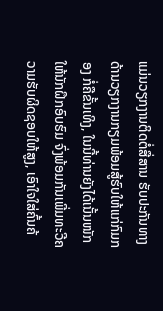ແມ່ນວຽກງານຕິດຕໍ່ສື່ສານ ຮັບປະກັນທາງດ້ານວຽກງານກຽມພ້ອມສູ້ຮົບໃຫ້ແກ່ກົມກອງ ກໍ່ຄືຂັ້ນເທິງ, ໃນນີ້ທ່ານຍັງໄດ້ເນັ້ນໜັກໃຫ້ນັກຝຶກອົບຮົມ ຈົ່ງພ້ອມກັນເພີ່ມທະວີຄວາມຮັບຜິດຊອບໃຫ້ສູງ, ເອົາໃຈໃສ່ຄົ້ນຄ້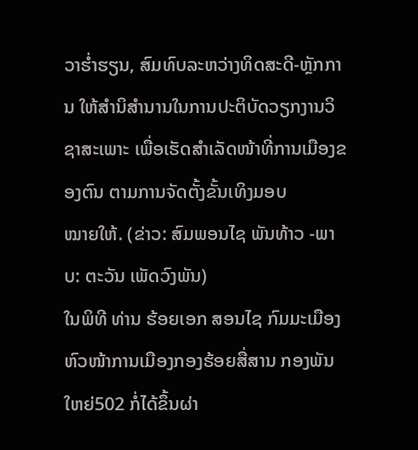ວາຮໍ່າຮຽນ, ສົມທົບລະຫວ່າງທິດສະດີ-ຫຼັກການ ໃຫ້ສໍານິສໍານານໃນການປະຕິບັດວຽກງານວິຊາສະເພາະ ເພື່ອເຮັດສໍາເລັດໜ້າທີ່ການເມືອງຂອງຕົນ ຕາມການຈັດຕັ້ງຂັ້ນເທິງມອບ
ໝາຍໃຫ້. (ຂ່າວ: ສົມພອນໄຊ ພັນທ້າວ -ພາບ: ຕະວັນ ເພັດວົງພັນ)
ໃນພິທີ ທ່ານ ຮ້ອຍເອກ ສອນໄຊ ກົມມະເມືອງ ຫົວໜ້າການເມືອງກອງຮ້ອຍສື່ສານ ກອງພັນໃຫຍ່502 ກໍ່ໄດ້ຂຶ້ນຜ່າ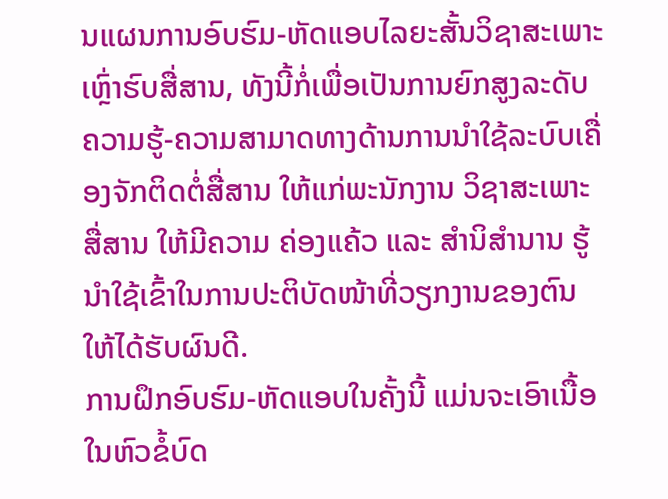ນແຜນການອົບຮົມ-ຫັດແອບໄລຍະສັ້ນວິຊາສະເພາະເຫຼົ່າຮົບສື່ສານ, ທັງນີ້ກໍ່ເພື່ອເປັນການຍົກສູງລະດັບຄວາມຮູ້-ຄວາມສາມາດທາງດ້ານການນໍາໃຊ້ລະບົບເຄື່ອງຈັກຕິດຕໍ່ສື່ສານ ໃຫ້ແກ່ພະນັກງານ ວິຊາສະເພາະສື່ສານ ໃຫ້ມີຄວາມ ຄ່ອງແຄ້ວ ແລະ ສໍານິສໍານານ ຮູ້ນໍາໃຊ້ເຂົ້າໃນການປະຕິບັດໜ້າທີ່ວຽກງານຂອງຕົນ ໃຫ້ໄດ້ຮັບຜົນດີ.
ການຝຶກອົບຮົມ-ຫັດແອບໃນຄັ້ງນີ້ ແມ່ນຈະເອົາເນື້ອໃນຫົວຂໍ້ບົດ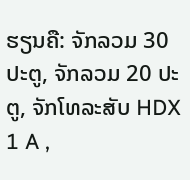ຮຽນຄື: ຈັກລວມ 30 ປະຕູ, ຈັກລວມ 20 ປະຕູ, ຈັກໂທລະສັບ HDX 1 A ,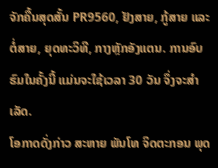ຈັກຄື້ນສຸດສັ້ນ PR9560, ຢັງສາຍ, ກູ້ສາຍ ແລະ ຕໍ່ສາຍ, ຍຸດທະວິທີ, ກາງຫຼັກອັງແຕນ. ການອົບຮົມໃນຄັ້ງນີ້ ແມ່ນຈະໃຊ້ເວລາ 30 ວັນ ຈຶ່ງຈະສໍາເລັດ.
ໂອກາດດັ່ງກ່າວ ສະຫາຍ ພັນໂທ ຈິດຕະກອນ ພຸດ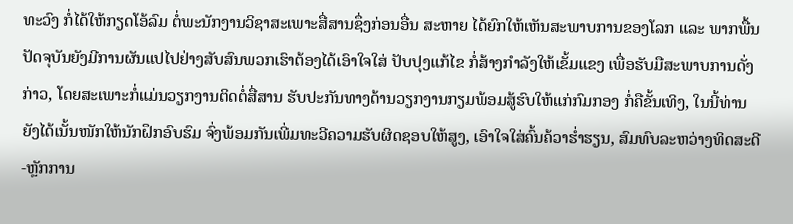ທະວົງ ກໍ່ໄດ້ໃຫ້ກຽດໂອ້ລົມ ຕໍ່ພະນັກງານວິຊາສະເພາະສື່ສານຊຶ່ງກ່ອນອື່ນ ສະຫາຍ ໄດ້ຍົກໃຫ້ເຫັນສະພາບການຂອງໂລກ ແລະ ພາກພື້ນ ປັດຈຸບັນຍັງມີການຜັນແປໄປຢ່າງສັບສົນພວກເຮົາຕ້ອງໄດ້ເອົາໃຈໃສ່ ປັບປຸງແກ້ໄຂ ກໍ່ສ້າງກໍາລັງໃຫ້ເຂັ້ມແຂງ ເພື່ອຮັບມືສະພາບການດັ່ງກ່າວ, ໂດຍສະເພາະກໍ່ແມ່ນວຽກງານຕິດຕໍ່ສື່ສານ ຮັບປະກັນທາງດ້ານວຽກງານກຽມພ້ອມສູ້ຮົບໃຫ້ແກ່ກົມກອງ ກໍ່ຄືຂັ້ນເທິງ, ໃນນີ້ທ່ານຍັງໄດ້ເນັ້ນໜັກໃຫ້ນັກຝຶກອົບຮົມ ຈົ່ງພ້ອມກັນເພີ່ມທະວີຄວາມຮັບຜິດຊອບໃຫ້ສູງ, ເອົາໃຈໃສ່ຄົ້ນຄ້ວາຮໍ່າຮຽນ, ສົມທົບລະຫວ່າງທິດສະດີ-ຫຼັກການ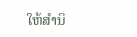ໃຫ້ສໍານິ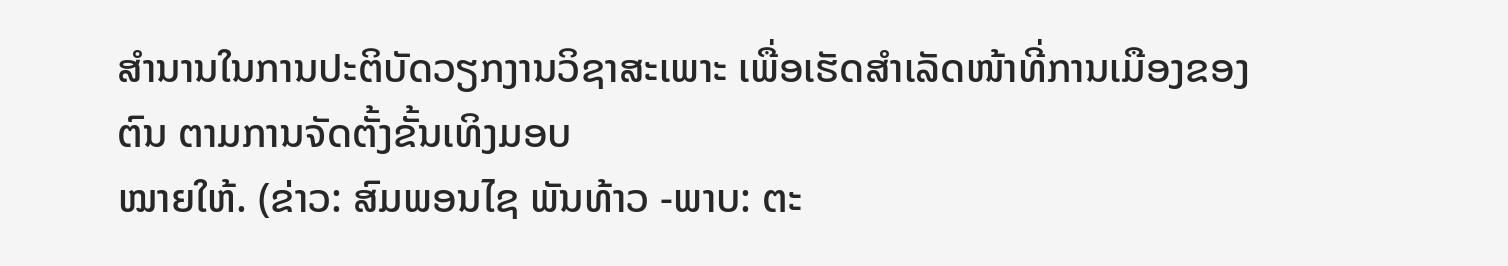ສໍານານໃນການປະຕິບັດວຽກງານວິຊາສະເພາະ ເພື່ອເຮັດສໍາເລັດໜ້າທີ່ການເມືອງຂອງຕົນ ຕາມການຈັດຕັ້ງຂັ້ນເທິງມອບ
ໝາຍໃຫ້. (ຂ່າວ: ສົມພອນໄຊ ພັນທ້າວ -ພາບ: ຕະ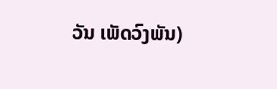ວັນ ເພັດວົງພັນ)